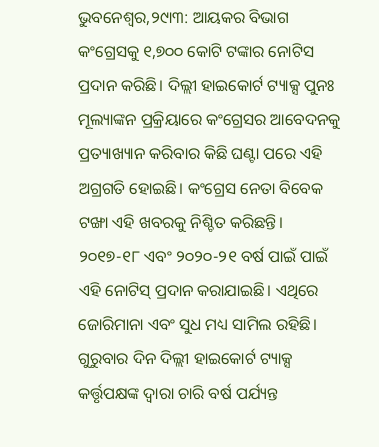ଭୁବନେଶ୍ୱର,୨୯ା୩: ଆୟକର ବିଭାଗ କଂଗ୍ରେସକୁ ୧,୭୦୦ କୋଟି ଟଙ୍କାର ନୋଟିସ ପ୍ରଦାନ କରିଛି। ଦିଲ୍ଲୀ ହାଇକୋର୍ଟ ଟ୍ୟାକ୍ସ ପୁନଃ ମୂଲ୍ୟାଙ୍କନ ପ୍ରକ୍ରିୟାରେ କଂଗ୍ରେସର ଆବେଦନକୁ ପ୍ରତ୍ୟାଖ୍ୟାନ କରିବାର କିଛି ଘଣ୍ଟା ପରେ ଏହି ଅଗ୍ରଗତି ହୋଇଛି। କଂଗ୍ରେସ ନେତା ବିବେକ ଟଙ୍ଖା ଏହି ଖବରକୁ ନିଶ୍ଚିତ କରିଛନ୍ତି।
୨୦୧୭-୧୮ ଏବଂ ୨୦୨୦-୨୧ ବର୍ଷ ପାଇଁ ପାଇଁ ଏହି ନୋଟିସ୍ ପ୍ରଦାନ କରାଯାଇଛି। ଏଥିରେ ଜୋରିମାନା ଏବଂ ସୁଧ ମଧ୍ୟ ସାମିଲ ରହିଛି। ଗୁରୁବାର ଦିନ ଦିଲ୍ଲୀ ହାଇକୋର୍ଟ ଟ୍ୟାକ୍ସ କର୍ତ୍ତୃପକ୍ଷଙ୍କ ଦ୍ୱାରା ଚାରି ବର୍ଷ ପର୍ଯ୍ୟନ୍ତ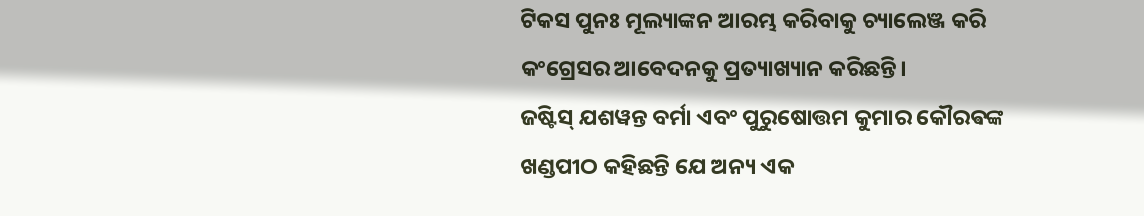ଟିକସ ପୁନଃ ମୂଲ୍ୟାଙ୍କନ ଆରମ୍ଭ କରିବାକୁ ଚ୍ୟାଲେଞ୍ଜ କରି କଂଗ୍ରେସର ଆବେଦନକୁ ପ୍ରତ୍ୟାଖ୍ୟାନ କରିଛନ୍ତି।
ଜଷ୍ଟିସ୍ ଯଶୱନ୍ତ ବର୍ମା ଏବଂ ପୁରୁଷୋତ୍ତମ କୁମାର କୌରଵଙ୍କ ଖଣ୍ଡପୀଠ କହିଛନ୍ତି ଯେ ଅନ୍ୟ ଏକ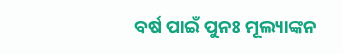ବର୍ଷ ପାଇଁ ପୁନଃ ମୂଲ୍ୟାଙ୍କନ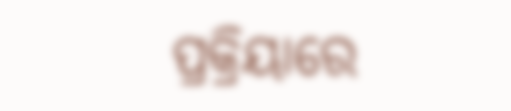ପ୍ରକ୍ରିୟାରେ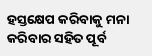ହସ୍ତକ୍ଷେପ କରିବାକୁ ମନା କରିବାର ସହିତ ପୂର୍ବ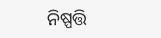ନିଷ୍ପତ୍ତି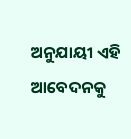ଅନୁଯାୟୀ ଏହି ଆବେଦନକୁ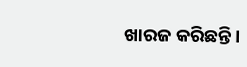ଖାରଜ କରିଛନ୍ତି।